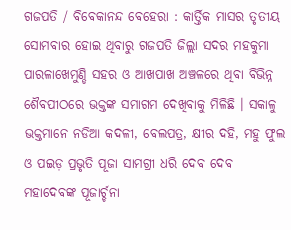ଗଜପତି / ବିବେକାନନ୍ଦ ବେହେରା : କାର୍ତ୍ତିକ ମାସର ତୃତୀୟ ସୋମବାର ହୋଇ ଥିବାରୁ ଗଜପତି ଜିଲ୍ଲା ସଦର ମହକୁମା ପାରଳାଖେମୁଣ୍ଡି ସହର ଓ ଆଖପାଖ ଅଞ୍ଚଳରେ ଥିବା ବିଭିନ୍ନ ଶୈବପୀଠରେ ଭକ୍ତଙ୍କ ସମାଗମ ଦେଖିବାକୁ ମିଳିଛି । ସକାଳୁ ଭକ୍ତମାନେ ନଡିଆ କଦଳୀ, ବେଲପତ୍ର, କ୍ଷୀର ଦହି, ମହୁ ଫୁଲ ଓ ପଇଡ଼ ପ୍ରଭୃତି ପୂଜା ସାମଗ୍ରୀ ଧରି ଦେବ ଦେବ ମହାଦେବଙ୍କ ପୂଜାର୍ଚ୍ଚନା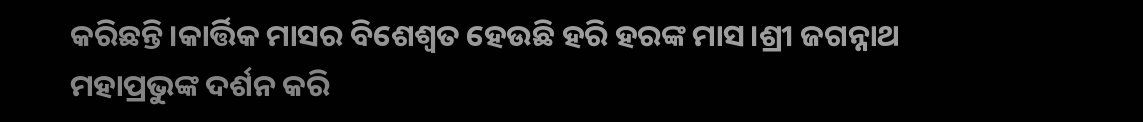କରିଛନ୍ତି।କାର୍ତ୍ତିକ ମାସର ବିଶେଶ୍ୱତ ହେଉଛି ହରି ହରଙ୍କ ମାସ।ଶ୍ରୀ ଜଗନ୍ନାଥ ମହାପ୍ରଭୁଙ୍କ ଦର୍ଶନ କରି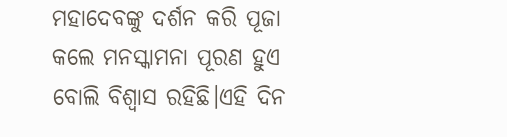ମହାଦେବଙ୍କୁ ଦର୍ଶନ କରି ପୂଜା କଲେ ମନସ୍କାମନା ପୂରଣ ହୁଏ ବୋଲି ବିଶ୍ୱାସ ରହିଛି।ଏହି ଦିନ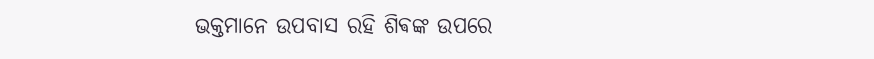ଭକ୍ତମାନେ ଉପବାସ ରହି ଶିଵଙ୍କ ଉପରେ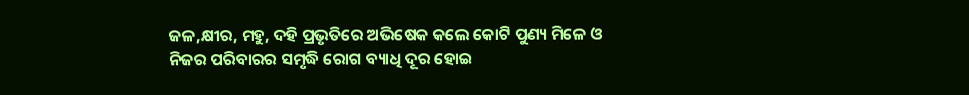ଜଳ,କ୍ଷୀର, ମହୁ, ଦହି ପ୍ରଭୃତିରେ ଅଭିଷେକ କଲେ କୋଟି ପୁଣ୍ୟ ମିଳେ ଓ ନିଜର ପରିବାରର ସମୃଦ୍ଧି ରୋଗ ବ୍ୟାଧି ଦୂର ହୋଇ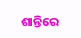ଶାନ୍ତିରେ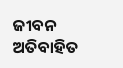ଜୀବନ ଅତିବାହିତ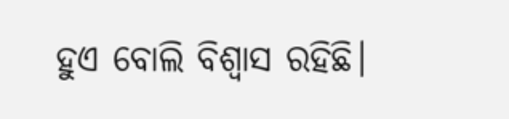ହୁଏ ବୋଲି ବିଶ୍ୱାସ ରହିଛି।